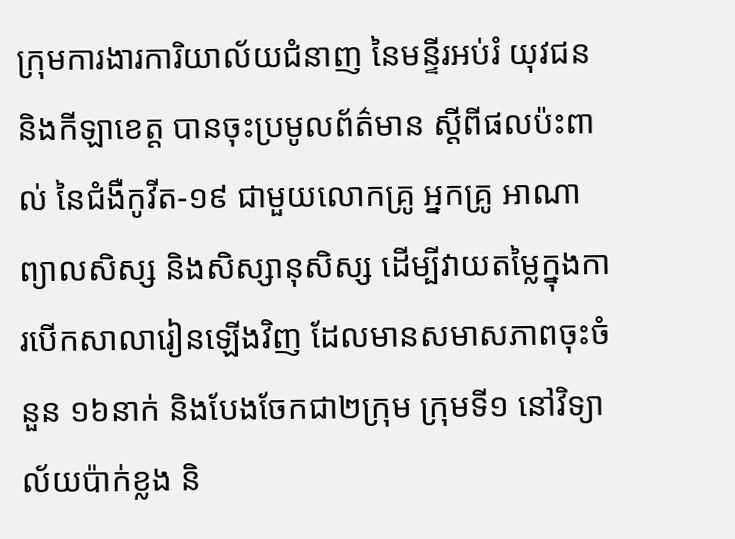ក្រុមការងារការិយាល័យជំនាញ នៃមន្ទីរអប់រំ យុវជន និងកីឡាខេត្ត បានចុះប្រមូលព័ត៌មាន ស្តីពីផលប៉ះពាល់ នៃជំងឺកូវីត-១៩ ជាមួយលោកគ្រូ អ្នកគ្រូ អាណាព្យាលសិស្ស និងសិស្សានុសិស្ស ដើម្បីវាយតម្លៃក្នុងការបើកសាលារៀនឡើងវិញ ដែលមានសមាសភាពចុះចំនួន ១៦នាក់ និងបែងចែកជា២ក្រុម ក្រុមទី១ នៅវិទ្យាល័យប៉ាក់ខ្លង និ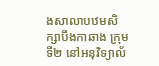ងសាលាបឋមសិក្សាបឹងកាឆាង ក្រុមទី២ នៅអនុវិទ្យាល័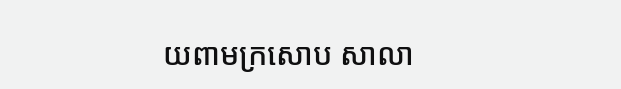យពាមក្រសោប សាលា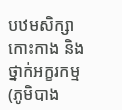បឋមសិក្សាកោះកាង និងថ្នាក់អក្ខរកម្ម (ភូមិបាង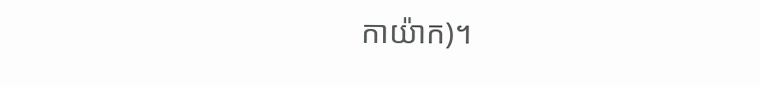កាយ៉ាក)។